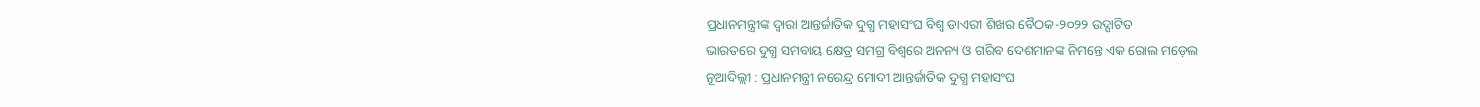ପ୍ରଧାନମନ୍ତ୍ରୀଙ୍କ ଦ୍ୱାରା ଆନ୍ତର୍ଜାତିକ ଦୁଗ୍ଧ ମହାସଂଘ ବିଶ୍ୱ ଡାଏରୀ ଶିଖର ବୈଠକ-୨୦୨୨ ଉଦ୍ଘାଟିତ
ଭାରତରେ ଦୁଗ୍ଧ ସମବାୟ କ୍ଷେତ୍ର ସମଗ୍ର ବିଶ୍ୱରେ ଅନନ୍ୟ ଓ ଗରିବ ଦେଶମାନଙ୍କ ନିମନ୍ତେ ଏକ ରୋଲ ମଡ଼େଲ
ନୂଆଦିଲ୍ଲୀ : ପ୍ରଧାନମନ୍ତ୍ରୀ ନରେନ୍ଦ୍ର ମୋଦୀ ଆନ୍ତର୍ଜାତିକ ଦୁଗ୍ଧ ମହାସଂଘ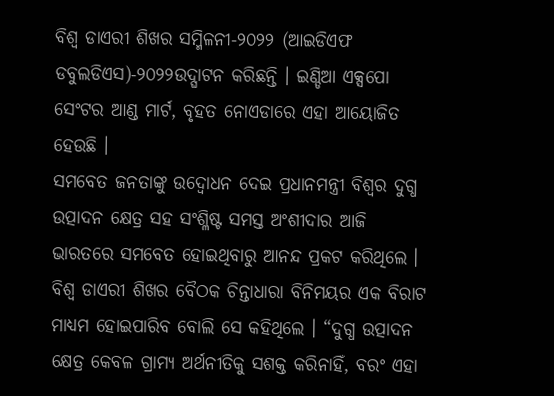ବିଶ୍ୱ ଡାଏରୀ ଶିଖର ସମ୍ମିଳନୀ-୨୦୨୨ (ଆଇଡିଏଫ ଡବୁଲଡିଏସ)-୨୦୨୨ଉଦ୍ଘାଟନ କରିଛନ୍ତି । ଇଣ୍ଡିଆ ଏକ୍ସପୋ ସେଂଟର ଆଣ୍ଡ ମାର୍ଟ, ବୃହତ ନୋଏଡାରେ ଏହା ଆୟୋଜିତ ହେଉଛି ।
ସମବେତ ଜନତାଙ୍କୁ ଉଦ୍ୱୋଧନ ଦେଇ ପ୍ରଧାନମନ୍ତ୍ରୀ ବିଶ୍ୱର ଦୁଗ୍ଧ ଉତ୍ପାଦନ କ୍ଷେତ୍ର ସହ ସଂଶ୍ଳିଷ୍ଟ ସମସ୍ତ ଅଂଶୀଦାର ଆଜି ଭାରତରେ ସମବେତ ହୋଇଥିବାରୁ ଆନନ୍ଦ ପ୍ରକଟ କରିଥିଲେ । ବିଶ୍ୱ ଡାଏରୀ ଶିଖର ବୈଠକ ଚିନ୍ତାଧାରା ବିନିମୟର ଏକ ବିରାଟ ମାଧ୍ୟମ ହୋଇପାରିବ ବୋଲି ସେ କହିଥିଲେ । “ଦୁଗ୍ଧ ଉତ୍ପାଦନ କ୍ଷେତ୍ର କେବଳ ଗ୍ରାମ୍ୟ ଅର୍ଥନୀତିକୁ ସଶକ୍ତ କରିନାହିଁ, ବରଂ ଏହା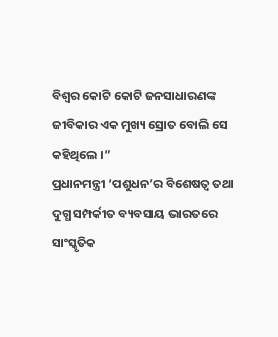ବିଶ୍ୱର କୋଟି କୋଟି ଜନସାଧାରଣଙ୍କ ଜୀବିକାର ଏକ ମୁଖ୍ୟ ସ୍ରୋତ ବୋଲି ସେ କହିଥିଲେ ।”
ପ୍ରଧାନମନ୍ତ୍ରୀ ‘ପଶୁଧନ’ର ବିଶେଷତ୍ୱ ତଥା ଦୁଗ୍ଧ ସମ୍ପର୍କୀତ ବ୍ୟବସାୟ ଭାରତରେ ସାଂସ୍କୃତିକ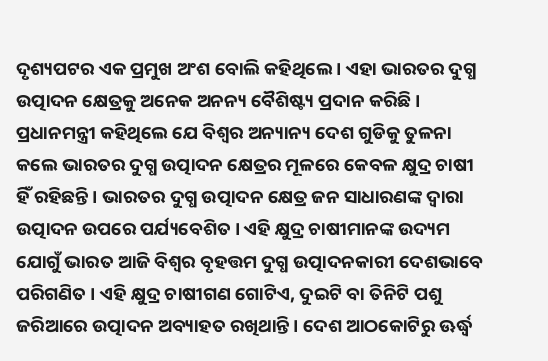ଦୃଶ୍ୟପଟର ଏକ ପ୍ରମୁଖ ଅଂଶ ବୋଲି କହିଥିଲେ । ଏହା ଭାରତର ଦୁଗ୍ଧ ଉତ୍ପାଦନ କ୍ଷେତ୍ରକୁ ଅନେକ ଅନନ୍ୟ ବୈଶିଷ୍ଟ୍ୟ ପ୍ରଦାନ କରିଛି । ପ୍ରଧାନମନ୍ତ୍ରୀ କହିଥିଲେ ଯେ ବିଶ୍ୱର ଅନ୍ୟାନ୍ୟ ଦେଶ ଗୁଡିକୁ ତୁଳନା କଲେ ଭାରତର ଦୁଗ୍ଧ ଉତ୍ପାଦନ କ୍ଷେତ୍ରର ମୂଳରେ କେବଳ କ୍ଷୁଦ୍ର ଚାଷୀ ହିଁ ରହିଛନ୍ତି । ଭାରତର ଦୁଗ୍ଧ ଉତ୍ପାଦନ କ୍ଷେତ୍ର ଜନ ସାଧାରଣଙ୍କ ଦ୍ୱାରା ଉତ୍ପାଦନ ଉପରେ ପର୍ଯ୍ୟବେଶିତ । ଏହି କ୍ଷୁଦ୍ର ଚାଷୀମାନଙ୍କ ଉଦ୍ୟମ ଯୋଗୁଁ ଭାରତ ଆଜି ବିଶ୍ୱର ବୃହତ୍ତମ ଦୁଗ୍ଧ ଉତ୍ପାଦନକାରୀ ଦେଶଭାବେ ପରିଗଣିତ । ଏହି କ୍ଷୁଦ୍ର ଚାଷୀଗଣ ଗୋଟିଏ, ଦୁଇଟି ବା ତିନିଟି ପଶୁ ଜରିଆରେ ଉତ୍ପାଦନ ଅବ୍ୟାହତ ରଖିଥାନ୍ତି । ଦେଶ ଆଠକୋଟିରୁ ଊର୍ଦ୍ଧ୍ୱ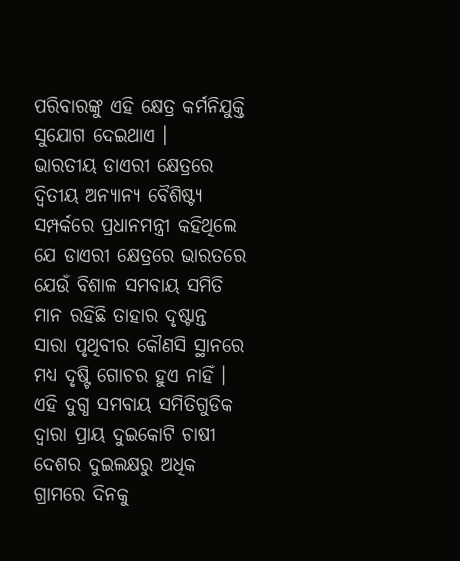ପରିବାରଙ୍କୁ ଏହି କ୍ଷେତ୍ର କର୍ମନିଯୁକ୍ତି ସୁଯୋଗ ଦେଇଥାଏ ।
ଭାରତୀୟ ଡାଏରୀ କ୍ଷେତ୍ରରେ ଦ୍ୱିତୀୟ ଅନ୍ୟାନ୍ୟ ବୈଶିଷ୍ଟ୍ୟ ସମ୍ପର୍କରେ ପ୍ରଧାନମନ୍ତ୍ରୀ କହିଥିଲେ ଯେ ଡାଏରୀ କ୍ଷେତ୍ରରେ ଭାରତରେ ଯେଉଁ ବିଶାଳ ସମବାୟ ସମିତି ମାନ ରହିଛି ତାହାର ଦୃଷ୍ଟାନ୍ତ ସାରା ପୃଥିବୀର କୌଣସି ସ୍ଥାନରେ ମଧ୍ୟ ଦୃଷ୍ଟି ଗୋଚର ହୁଏ ନାହିଁ । ଏହି ଦୁଗ୍ଧ ସମବାୟ ସମିତିଗୁଡିକ ଦ୍ୱାରା ପ୍ରାୟ ଦୁଇକୋଟି ଚାଷୀ ଦେଶର ଦୁଇଲକ୍ଷରୁ ଅଧିକ ଗ୍ରାମରେ ଦିନକୁ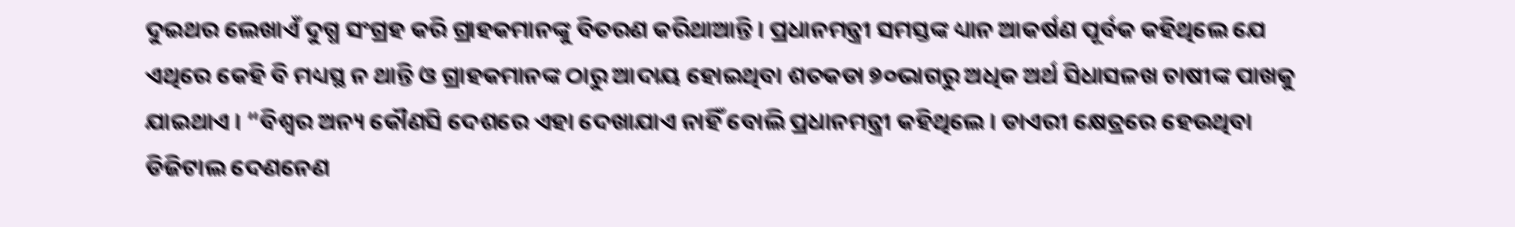ଦୁଇଥର ଲେଖାଏଁ ଦୁଗ୍ଧ ସଂଗ୍ରହ କରି ଗ୍ରାହକମାନଙ୍କୁ ବିତରଣ କରିଥାଆନ୍ତି । ପ୍ରଧାନମନ୍ତ୍ରୀ ସମସ୍ତଙ୍କ ଧ୍ୟାନ ଆକର୍ଷଣ ପୂର୍ବକ କହିଥିଲେ ଯେ ଏଥିରେ କେହି ବି ମଧ୍ୟସ୍ଥ ନ ଥାନ୍ତି ଓ ଗ୍ରାହକମାନଙ୍କ ଠାରୁ ଆଦାୟ ହୋଇଥିବା ଶତକଡା ୭୦ଭାଗରୁ ଅଧିକ ଅର୍ଥ ସିଧାସଳଖ ଚାଷୀଙ୍କ ପାଖକୁ ଯାଇଥାଏ । “ବିଶ୍ୱର ଅନ୍ୟ କୌଣସି ଦେଶରେ ଏହା ଦେଖାଯାଏ ନାହିଁ ବୋଲି ପ୍ରଧାନମନ୍ତ୍ରୀ କହିଥିଲେ । ଡାଏରୀ କ୍ଷେତ୍ରରେ ହେଉଥିବା ଡିଜିଟାଲ ଦେଣନେଣ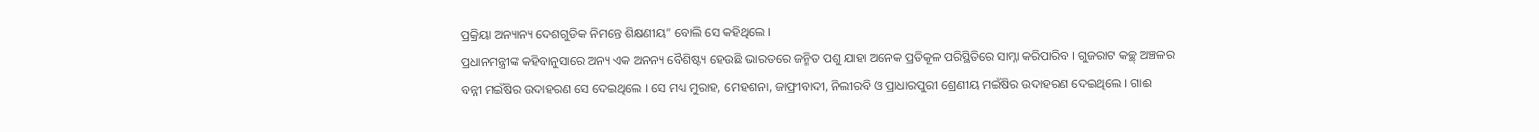ପ୍ରକ୍ରିୟା ଅନ୍ୟାନ୍ୟ ଦେଶଗୁଡିକ ନିମନ୍ତେ ଶିକ୍ଷଣୀୟ” ବୋଲି ସେ କହିଥିଲେ ।
ପ୍ରଧାନମନ୍ତ୍ରୀଙ୍କ କହିବାନୁସାରେ ଅନ୍ୟ ଏକ ଅନନ୍ୟ ବୈଶିଷ୍ଟ୍ୟ ହେଉଛି ଭାରତରେ ଜନ୍ମିତ ପଶୁ ଯାହା ଅନେକ ପ୍ରତିକୂଳ ପରିସ୍ଥିତିରେ ସାମ୍ନା କରିପାରିବ । ଗୁଜରାଟ କଚ୍ଛ୍ ଅଞ୍ଚଳର ବନ୍ନୀ ମଇଁଷିର ଉଦାହରଣ ସେ ଦେଇଥିଲେ । ସେ ମଧ୍ୟ ମୁରାହ, ମେହଶନା, ଜାଫ୍ରୀବାଦୀ, ନିଲୀରବି ଓ ପ୍ରାଧାରପୁରୀ ଶ୍ରେଣୀୟ ମଇଁଷିର ଉଦାହରଣ ଦେଇଥିଲେ । ଗାଈ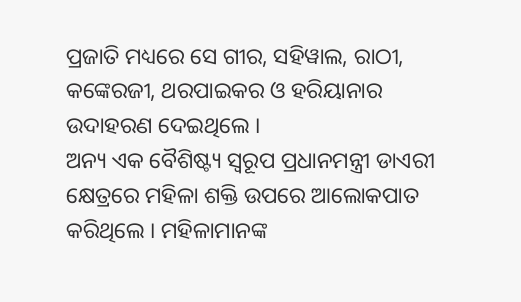ପ୍ରଜାତି ମଧ୍ୟରେ ସେ ଗୀର, ସହିୱାଲ, ରାଠୀ, କଙ୍କେରଜୀ, ଥରପାଇକର ଓ ହରିୟାନାର ଉଦାହରଣ ଦେଇଥିଲେ ।
ଅନ୍ୟ ଏକ ବୈଶିଷ୍ଟ୍ୟ ସ୍ୱରୂପ ପ୍ରଧାନମନ୍ତ୍ରୀ ଡାଏରୀ କ୍ଷେତ୍ରରେ ମହିଳା ଶକ୍ତି ଉପରେ ଆଲୋକପାତ କରିଥିଲେ । ମହିଳାମାନଙ୍କ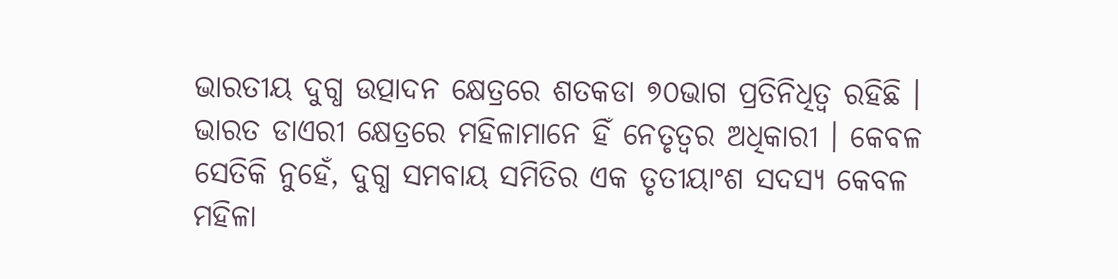ଭାରତୀୟ ଦୁଗ୍ଧ ଉତ୍ପାଦନ କ୍ଷେତ୍ରରେ ଶତକଡା ୭୦ଭାଗ ପ୍ରତିନିଧିତ୍ୱ ରହିଛି । ଭାରତ ଡାଏରୀ କ୍ଷେତ୍ରରେ ମହିଳାମାନେ ହିଁ ନେତୃତ୍ୱର ଅଧିକାରୀ । କେବଳ ସେତିକି ନୁହେଁ, ଦୁଗ୍ଧ ସମବାୟ ସମିତିର ଏକ ତୃତୀୟାଂଶ ସଦସ୍ୟ କେବଳ ମହିଳା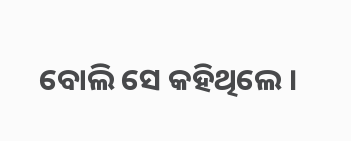ବୋଲି ସେ କହିଥିଲେ ।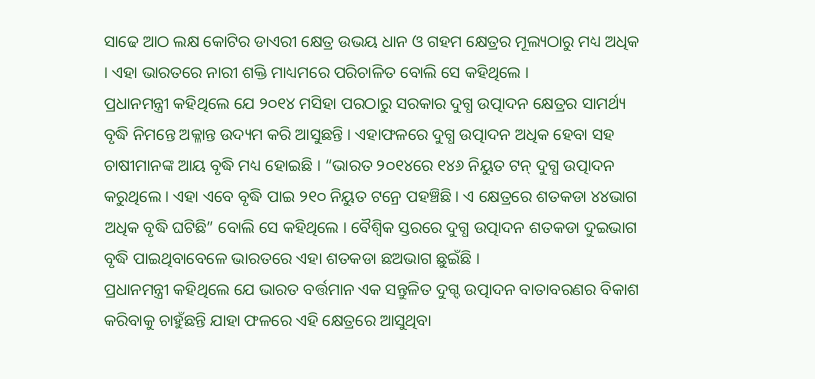ସାଢେ ଆଠ ଲକ୍ଷ କୋଟିର ଡାଏରୀ କ୍ଷେତ୍ର ଉଭୟ ଧାନ ଓ ଗହମ କ୍ଷେତ୍ରର ମୂଲ୍ୟଠାରୁ ମଧ୍ୟ ଅଧିକ । ଏହା ଭାରତରେ ନାରୀ ଶକ୍ତି ମାଧ୍ୟମରେ ପରିଚାଳିତ ବୋଲି ସେ କହିଥିଲେ ।
ପ୍ରଧାନମନ୍ତ୍ରୀ କହିଥିଲେ ଯେ ୨୦୧୪ ମସିହା ପରଠାରୁ ସରକାର ଦୁଗ୍ଧ ଉତ୍ପାଦନ କ୍ଷେତ୍ରର ସାମର୍ଥ୍ୟ ବୃଦ୍ଧି ନିମନ୍ତେ ଅକ୍ଳାନ୍ତ ଉଦ୍ୟମ କରି ଆସୁଛନ୍ତି । ଏହାଫଳରେ ଦୁଗ୍ଧ ଉତ୍ପାଦନ ଅଧିକ ହେବା ସହ ଚାଷୀମାନଙ୍କ ଆୟ ବୃଦ୍ଧି ମଧ୍ୟ ହୋଇଛି । “ଭାରତ ୨୦୧୪ରେ ୧୪୬ ନିୟୁତ ଟନ୍ ଦୁଗ୍ଧ ଉତ୍ପାଦନ କରୁଥିଲେ । ଏହା ଏବେ ବୃଦ୍ଧି ପାଇ ୨୧୦ ନିୟୁତ ଟନ୍ରେ ପହଞ୍ଚିଛି । ଏ କ୍ଷେତ୍ରରେ ଶତକଡା ୪୪ଭାଗ ଅଧିକ ବୃଦ୍ଧି ଘଟିଛି” ବୋଲି ସେ କହିଥିଲେ । ବୈଶ୍ୱିକ ସ୍ତରରେ ଦୁଗ୍ଧ ଉତ୍ପାଦନ ଶତକଡା ଦୁଇଭାଗ ବୃଦ୍ଧି ପାଇଥିବାବେଳେ ଭାରତରେ ଏହା ଶତକଡା ଛଅଭାଗ ଛୁଇଁଛି ।
ପ୍ରଧାନମନ୍ତ୍ରୀ କହିଥିଲେ ଯେ ଭାରତ ବର୍ତ୍ତମାନ ଏକ ସନ୍ତୁଳିତ ଦୁଗ୍ଦ ଉତ୍ପାଦନ ବାତାବରଣର ବିକାଶ କରିବାକୁ ଚାହୁଁଛନ୍ତି ଯାହା ଫଳରେ ଏହି କ୍ଷେତ୍ରରେ ଆସୁଥିବା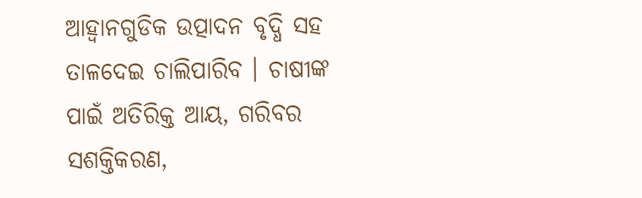ଆହ୍ୱାନଗୁଡିକ ଉତ୍ପାଦନ ବୃଦ୍ଧି ସହ ତାଳଦେଇ ଚାଲିପାରିବ । ଚାଷୀଙ୍କ ପାଇଁ ଅତିରିକ୍ତ ଆୟ, ଗରିବର ସଶକ୍ତିକରଣ,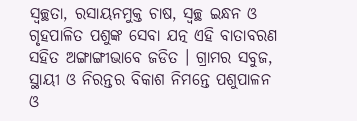ସ୍ୱଚ୍ଛତା, ରସାୟନମୁକ୍ତ ଚାଷ, ସ୍ୱଚ୍ଛ ଇନ୍ଧନ ଓ ଗୃହପାଳିତ ପଶୁଙ୍କ ସେବା ଯତ୍ନ ଏହି ବାତାବରଣ ସହିତ ଅଙ୍ଗାଙ୍ଗୀଭାବେ ଜଡିତ । ଗ୍ରାମର ସବୁଜ, ସ୍ଥାୟୀ ଓ ନିରନ୍ତର ବିକାଶ ନିମନ୍ତେ ପଶୁପାଳନ ଓ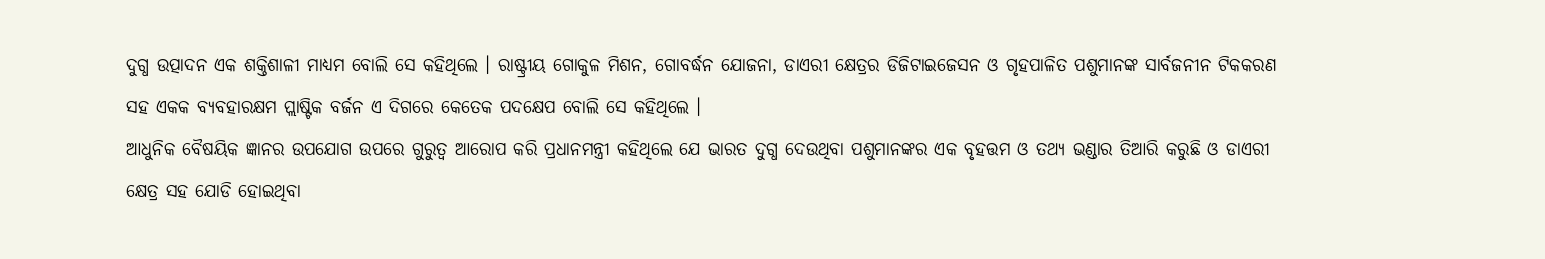ଦୁଗ୍ଧ ଉତ୍ପାଦନ ଏକ ଶକ୍ତିଶାଳୀ ମାଧ୍ୟମ ବୋଲି ସେ କହିଥିଲେ । ରାଷ୍ଟ୍ରୀୟ ଗୋକୁଳ ମିଶନ, ଗୋବର୍ଦ୍ଧନ ଯୋଜନା, ଡାଏରୀ କ୍ଷେତ୍ରର ଡିଜିଟାଇଜେସନ ଓ ଗୃହପାଳିତ ପଶୁମାନଙ୍କ ସାର୍ବଜନୀନ ଟିକକରଣ ସହ ଏକକ ବ୍ୟବହାରକ୍ଷମ ପ୍ଲାଷ୍ଟିକ ବର୍ଜନ ଏ ଦିଗରେ କେତେକ ପଦକ୍ଷେପ ବୋଲି ସେ କହିଥିଲେ ।
ଆଧୁନିକ ବୈଷୟିକ ଜ୍ଞାନର ଉପଯୋଗ ଉପରେ ଗୁରୁତ୍ୱ ଆରୋପ କରି ପ୍ରଧାନମନ୍ତ୍ରୀ କହିଥିଲେ ଯେ ଭାରତ ଦୁଗ୍ଧ ଦେଉଥିବା ପଶୁମାନଙ୍କର ଏକ ବୃହତ୍ତମ ଓ ତଥ୍ୟ ଭଣ୍ଡାର ତିଆରି କରୁଛି ଓ ଡାଏରୀ କ୍ଷେତ୍ର ସହ ଯୋଡି ହୋଇଥିବା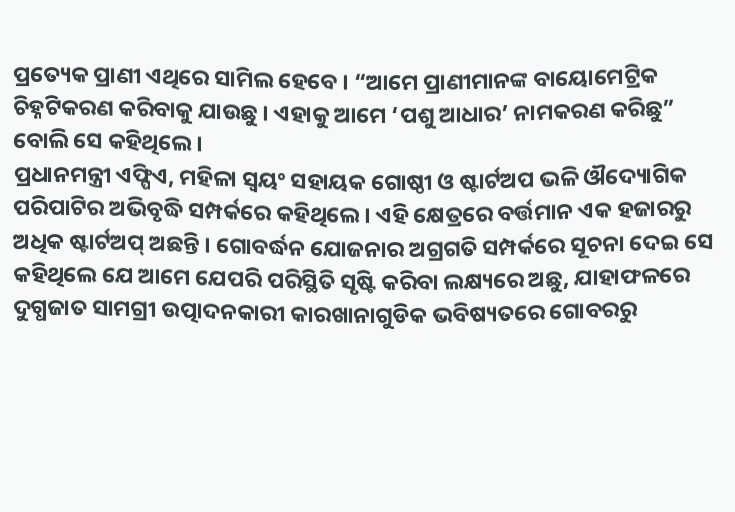ପ୍ରତ୍ୟେକ ପ୍ରାଣୀ ଏଥିରେ ସାମିଲ ହେବେ । “ଆମେ ପ୍ରାଣୀମାନଙ୍କ ବାୟୋମେଟ୍ରିକ ଚିହ୍ନଟିକରଣ କରିବାକୁ ଯାଉଛୁ । ଏହାକୁ ଆମେ ‘ପଶୁ ଆଧାର’ ନାମକରଣ କରିଛୁ” ବୋଲି ସେ କହିଥିଲେ ।
ପ୍ରଧାନମନ୍ତ୍ରୀ ଏଫ୍ପିଏ, ମହିଳା ସ୍ୱୟଂ ସହାୟକ ଗୋଷ୍ଠୀ ଓ ଷ୍ଟାର୍ଟଅପ ଭଳି ଔଦ୍ୟୋଗିକ ପରିପାଟିର ଅଭିବୃଦ୍ଧି ସମ୍ପର୍କରେ କହିଥିଲେ । ଏହି କ୍ଷେତ୍ରରେ ବର୍ତ୍ତମାନ ଏକ ହଜାରରୁ ଅଧିକ ଷ୍ଟାର୍ଟଅପ୍ ଅଛନ୍ତି । ଗୋବର୍ଦ୍ଧନ ଯୋଜନାର ଅଗ୍ରଗତି ସମ୍ପର୍କରେ ସୂଚନା ଦେଇ ସେ କହିଥିଲେ ଯେ ଆମେ ଯେପରି ପରିସ୍ଥିତି ସୃଷ୍ଟି କରିବା ଲକ୍ଷ୍ୟରେ ଅଛୁ, ଯାହାଫଳରେ ଦୁଗ୍ଧଜାତ ସାମଗ୍ରୀ ଉତ୍ପାଦନକାରୀ କାରଖାନାଗୁଡିକ ଭବିଷ୍ୟତରେ ଗୋବରରୁ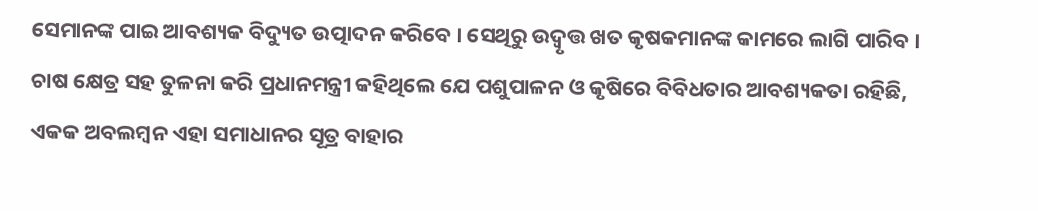ସେମାନଙ୍କ ପାଇ ଆବଶ୍ୟକ ବିଦ୍ୟୁତ ଉତ୍ପାଦନ କରିବେ । ସେଥିରୁ ଉଦ୍ୱୃତ୍ତ ଖତ କୃଷକମାନଙ୍କ କାମରେ ଲାଗି ପାରିବ ।
ଚାଷ କ୍ଷେତ୍ର ସହ ତୁଳନା କରି ପ୍ରଧାନମନ୍ତ୍ରୀ କହିଥିଲେ ଯେ ପଶୁପାଳନ ଓ କୃଷିରେ ବିବିଧତାର ଆବଶ୍ୟକତା ରହିଛି, ଏକକ ଅବଲମ୍ବନ ଏହା ସମାଧାନର ସୂତ୍ର ବାହାର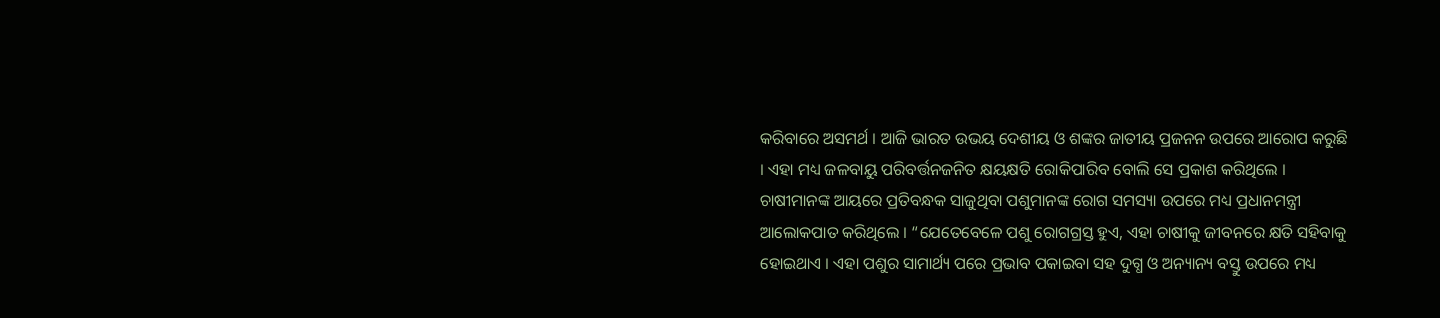କରିବାରେ ଅସମର୍ଥ । ଆଜି ଭାରତ ଉଭୟ ଦେଶୀୟ ଓ ଶଙ୍କର ଜାତୀୟ ପ୍ରଜନନ ଉପରେ ଆରୋପ କରୁଛି । ଏହା ମଧ୍ୟ ଜଳବାୟୁ ପରିବର୍ତ୍ତନଜନିତ କ୍ଷୟକ୍ଷତି ରୋକିପାରିବ ବୋଲି ସେ ପ୍ରକାଶ କରିଥିଲେ ।
ଚାଷୀମାନଙ୍କ ଆୟରେ ପ୍ରତିବନ୍ଧକ ସାଜୁଥିବା ପଶୁମାନଙ୍କ ରୋଗ ସମସ୍ୟା ଉପରେ ମଧ୍ୟ ପ୍ରଧାନମନ୍ତ୍ରୀ ଆଲୋକପାତ କରିଥିଲେ । “ଯେତେବେଳେ ପଶୁ ରୋଗଗ୍ରସ୍ତ ହୁଏ, ଏହା ଚାଷୀକୁ ଜୀବନରେ କ୍ଷତି ସହିବାକୁ ହୋଇଥାଏ । ଏହା ପଶୁର ସାମାର୍ଥ୍ୟ ପରେ ପ୍ରଭାବ ପକାଇବା ସହ ଦୁଗ୍ଧ ଓ ଅନ୍ୟାନ୍ୟ ବସ୍ତୁ ଉପରେ ମଧ୍ୟ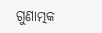ଗୁଣାତ୍ମକ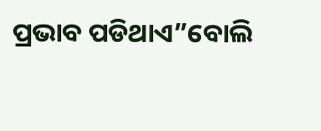ପ୍ରଭାବ ପଡିଥାଏ”ବୋଲି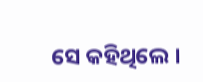ସେ କହିଥିଲେ ।